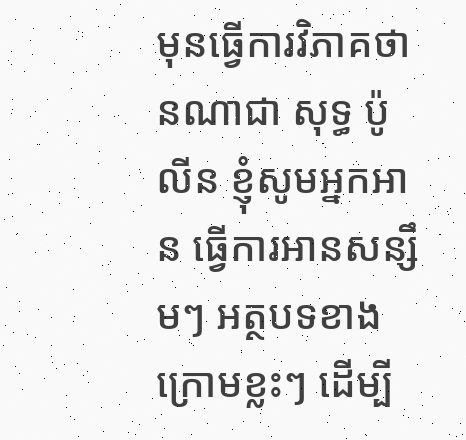មុនធ្វើការវិភាគថា នណាជា សុទ្ធ ប៉ូលីន ខ្ញុំសូមអ្នកអាន ធ្វើការអានសន្សឹមៗ អត្ថបទខាងក្រោមខ្លះៗ ដើម្បី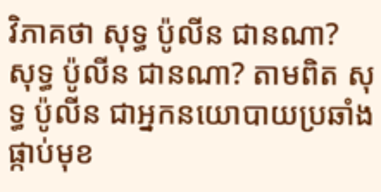វិភាគថា សុទ្ធ ប៉ូលីន ជានណា?
សុទ្ធ ប៉ូលីន ជានណា? តាមពិត សុទ្ធ ប៉ូលីន ជាអ្នកនយោបាយប្រឆាំង ផ្កាប់មុខ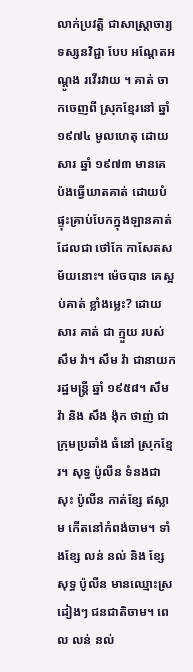លាក់ប្រវត្តិ ជាសាស្រ្តាចារ្យទស្សនវិជ្ជា បែប អណ្តែតអណ្តូង រវើរវាយ ។ គាត់ ចាកចេញពី ស្រុកខ្មែរនៅ ឆ្នាំ ១៩៧៤ មូលហេតុ ដោយសារ ឆ្នាំ ១៩៧៣ មានគេ ប៉ងធ្វើឃាតគាត់ ដោយបំផ្ទុះគ្រាប់បែកក្នុងឡានគាត់ ដែលជា ថៅកែ កាសែតសម័យនោះ។ ម៉េចបាន គេស្អប់គាត់ ខ្លាំងម្លេះ? ដោយសារ គាត់ ជា ក្មួយ របស់ សឹម វ៉ា។ សឹម វ៉ា ជានាយករដ្ឋមន្រ្តី ឆ្នាំ ១៩៥៨។ សឹម វ៉ា និង សឹង ង៉ុក ថាញ់ ជា ក្រុមប្រឆាំង ធំនៅ ស្រុកខ្មែរ។ សុទ្ធ ប៉ូលីន ទំនងជា សុះ ប៉ូលីន កាត់ខ្សែ ឥស្លាម កើតនៅកំពង់ចាម។ ទាំងខ្សែ លន់ នល់ និង ខ្សែ សុទ្ធ ប៉ូលីន មានឈ្មោះស្រដៀងៗ ជនជាតិចាម។ ពេល លន់ នល់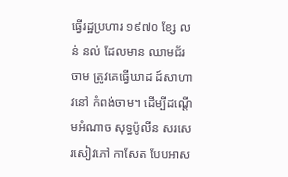ធ្វើរដ្ឋប្រហារ ១៩៧០ ខ្សែ លន់ នល់ ដែលមាន ឈាមជ័រ ចាម ត្រូវគេធ្វើឃាដ ដ៍សាហាវនៅ កំពង់ចាម។ ដើម្បីដណ្តើមអំណាច សុទ្ធប៉ូលីន សរសេរសៀវភៅ កាសែត បែបអាស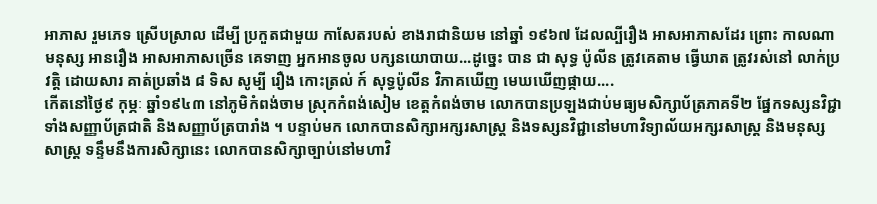អាភាស រួមភេទ ស្រើបស្រាល ដើម្បី ប្រកួតជាមួយ កាសែតរបស់ ខាងរាជានិយម នៅឆ្នាំ ១៩៦៧ ដែលល្បីរឿង អាសអាភាសដែរ ព្រោះ កាលណាមនុស្ស អានរឿង អាសអាភាសច្រើន គេទាញ អ្នកអានចូល បក្សនយោបាយ...ដូច្នេះ បាន ជា សុទ្ធ ប៉ូលីន ត្រូវគេតាម ធ្វើឃាត ត្រូវរស់នៅ លាក់ប្រវត្តិ ដោយសារ គាត់ប្រឆាំង ៨ ទិស សូម្បី រឿង កោះត្រល់ ក៍ សុទ្ធប៉ូលីន វិភាគឃើញ មេឃឃើញផ្កាយ....
កើតនៅថ្ងៃ៩ កុម្ភៈ ឆ្នាំ១៩៤៣ នៅភូមិកំពង់ចាម ស្រុកកំពង់សៀម ខេត្តកំពង់ចាម លោកបានប្រឡងជាប់មធ្យមសិក្សាប័ត្រភាគទី២ ផ្នែកទស្សនវិជ្ជា ទាំងសញ្ញាប័ត្រជាតិ និងសញ្ញាប័ត្របារាំង ។ បន្ទាប់មក លោកបានសិក្សាអក្សរសាស្ត្រ និងទស្សនវិជ្ជានៅមហាវិទ្យាល័យអក្សរសាស្ត្រ និងមនុស្សសាស្ត្រ ទន្ទឹមនឹងការសិក្សានេះ លោកបានសិក្សាច្បាប់នៅមហាវិ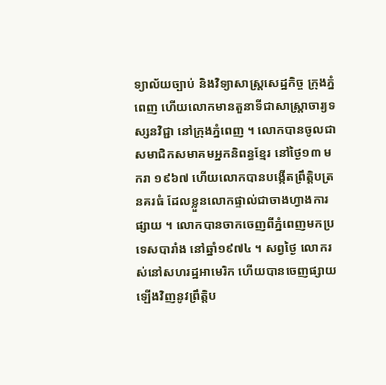ទ្យាល័យច្បាប់ និងវិទ្យាសាស្ត្រសេដ្ឋកិច្ច ក្រុងភ្នំពេញ ហើយលោកមានតួនាទីជាសាស្ត្រាចារ្យទស្សនវិជ្ជា នៅក្រុងភ្នំពេញ ។ លោកបានចូលជាសមាជិកសមាគមអ្នកនិពន្ធខ្មែរ នៅថ្ងៃ១៣ មករា ១៩៦៧ ហើយលោកបានបង្កើតព្រឹត្តិបត្រនគរធំ ដែលខ្លួនលោកផ្ទាល់ជាចាងហ្វាងការផ្សាយ ។ លោកបានចាកចេញពីភ្នំពេញមកប្រទេសបារាំង នៅឆ្នាំ១៩៧៤ ។ សព្វថ្ងៃ លោករស់នៅសហរដ្ឋអាមេរិក ហើយបានចេញផ្សាយឡើងវិញនូវព្រឹត្តិប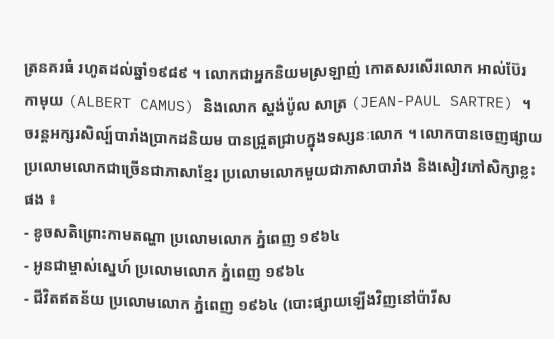ត្រនគរធំ រហូតដល់ឆ្នាំ១៩៨៩ ។ លោកជាអ្នកនិយមស្រឡាញ់ កោតសរសើរលោក អាល់ប៊ែរ កាមុយ (ALBERT CAMUS) និងលោក ស្ហង់ប៉ូល សាត្រ (JEAN-PAUL SARTRE) ។ ចរន្តអក្សរសិល្ប៍បារាំងប្រាកដនិយម បានជ្រួតជ្រាបក្នុងទស្សនៈលោក ។ លោកបានចេញផ្សាយប្រលោមលោកជាច្រើនជាភាសាខ្មែរ ប្រលោមលោកមួយជាភាសាបារាំង និងសៀវភៅសិក្សាខ្លះផង ៖
- ខូចសតិព្រោះកាមតណ្ហា ប្រលោមលោក ភ្នំពេញ ១៩៦៤
- អូនជាម្ចាស់ស្នេហ៍ ប្រលោមលោក ភ្នំពេញ ១៩៦៤
- ជីវិតឥតន័យ ប្រលោមលោក ភ្នំពេញ ១៩៦៤ (បោះផ្សាយឡើងវិញនៅប៉ារីស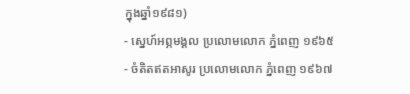ក្នុងឆ្នាំ១៩៨១)
- ស្នេហ៍អព្ភមង្គល ប្រលោមលោក ភ្នំពេញ ១៩៦៥
- ចំតិតឥតអាសូរ ប្រលោមលោក ភ្នំពេញ ១៩៦៧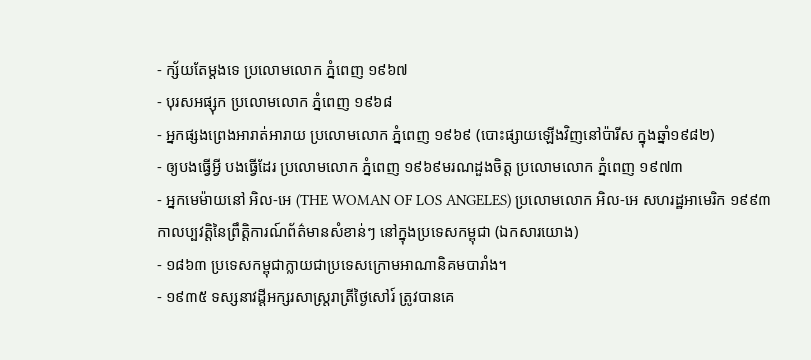- ក្ស័យតែម្តងទេ ប្រលោមលោក ភ្នំពេញ ១៩៦៧
- បុរសអផ្សុក ប្រលោមលោក ភ្នំពេញ ១៩៦៨
- អ្នកផ្សងព្រេងអារាត់អារាយ ប្រលោមលោក ភ្នំពេញ ១៩៦៩ (បោះផ្សាយឡើងវិញនៅប៉ារីស ក្នុងឆ្នាំ១៩៨២)
- ឲ្យបងធ្វើអ្វី បងធ្វើដែរ ប្រលោមលោក ភ្នំពេញ ១៩៦៩មរណដួងចិត្ត ប្រលោមលោក ភ្នំពេញ ១៩៧៣
- អ្នកមេម៉ាយនៅ អិល-អេ (THE WOMAN OF LOS ANGELES) ប្រលោមលោក អិល-អេ សហរដ្ឋអាមេរិក ១៩៩៣
កាលប្បវត្តិនៃព្រឹត្តិការណ៍ព័ត៌មានសំខាន់ៗ នៅក្នុងប្រទេសកម្ពុជា (ឯកសារយោង)
- ១៨៦៣ ប្រទេសកម្ពុជាក្លាយជាប្រទេសក្រោមអាណានិគមបារាំង។
- ១៩៣៥ ទស្សនាវដ្តីអក្សរសាស្ត្ររាត្រីថ្ងៃសៅរ៍ ត្រូវបានគេ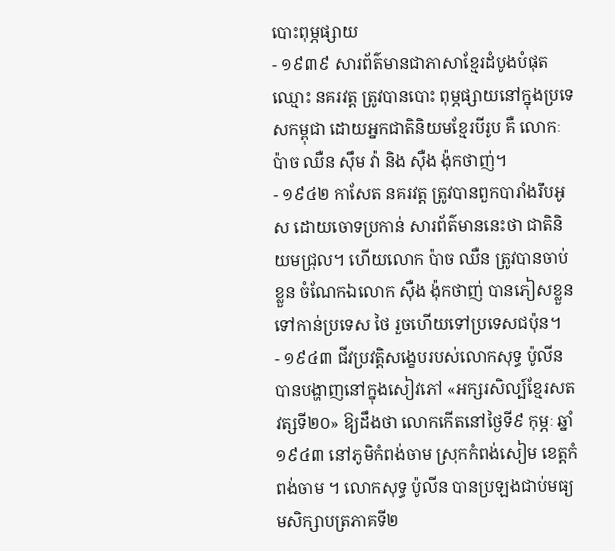បោះពុម្ភផ្សាយ
- ១៩៣៩ សារព័ត៌មានជាភាសាខ្មែរដំបូងបំផុតឈ្មោះ នគរវត្ត ត្រូវបានបោះ ពុម្ភផ្សាយនៅក្នុងប្រទេសកម្ពុជា ដោយអ្នកជាតិនិយមខ្មែរបីរូប គឺ លោកៈ ប៉ាច ឈឺន ស៊ឹម វ៉ា និង ស៊ឺង ង៉ុកថាញ់។
- ១៩៤២ កាសែត នគរវត្ត ត្រូវបានពួកបារាំងរឹបអូស ដោយចោទប្រកាន់ សារព័ត៌មាននេះថា ជាតិនិយមជ្រុល។ ហើយលោក ប៉ាច ឈឺន ត្រូវបានចាប់ខ្លួន ចំណែកឯលោក ស៊ឺង ង៉ុកថាញ់ បានភៀសខ្លួនទៅកាន់ប្រទេស ថៃ រួចហើយទៅប្រទេសជប៉ុន។
- ១៩៤៣ ជីវប្រវត្តិសង្ខេបរបស់លោកសុទ្ធ ប៉ូលីន បានបង្ហាញនៅក្នុងសៀវភៅ «អក្សរសិល្ប៍ខ្មែរសតវត្សទី២០» ឱ្យដឹងថា លោកកើតនៅថ្ងៃទី៩ កុម្ភៈ ឆ្នាំ១៩៤៣ នៅភូមិកំពង់ចាម ស្រុកកំពង់សៀម ខេត្តកំពង់ចាម ។ លោកសុទ្ធ ប៉ូលីន បានប្រឡងជាប់មធ្យមសិក្សាបត្រភាគទី២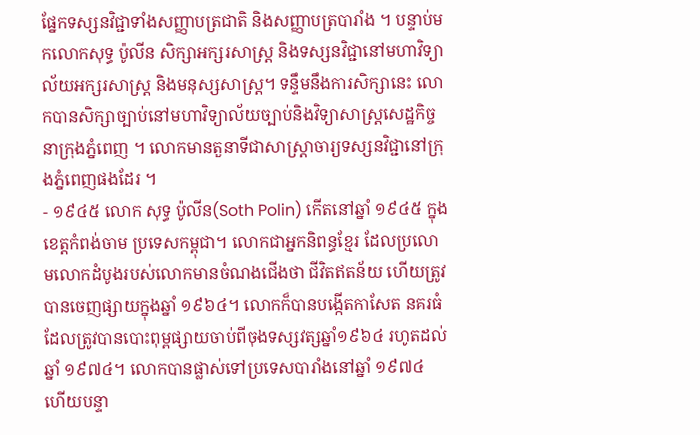ផ្នែកទស្សនវិជ្ជាទាំងសញ្ញាបត្រជាតិ និងសញ្ញាបត្របារាំង ។ បន្ទាប់មកលោកសុទ្ធ ប៉ូលីន សិក្សាអក្សរសាស្ត្រ និងទស្សនវិជ្ជានៅមហាវិទ្យាល័យអក្សរសាស្ត្រ និងមនុស្សសាស្ត្រ។ ទន្ទឹមនឹងការសិក្សានេះ លោកបានសិក្សាច្បាប់នៅមហាវិទ្យាល័យច្បាប់និងវិទ្យាសាស្ត្រសេដ្ឋកិច្ចនាក្រុងភ្នំពេញ ។ លោកមានតួនាទីជាសាស្ត្រាចារ្យទស្សនវិជ្ជានៅក្រុងភ្នំពេញផងដែរ ។
- ១៩៤៥ លោក សុទ្ធ ប៉ូលីន(Soth Polin) កើតនៅឆ្នាំ ១៩៤៥ ក្នុងខេត្ដកំពង់ចាម ប្រទេសកម្ពុជា។ លោកជាអ្នកនិពន្ធខ្មែរ ដែលប្រលោមលោកដំបូងរបស់លោកមានចំណងជើងថា ជីវិតឥតន័យ ហើយត្រូវបានចេញផ្សាយក្នុងឆ្នាំ ១៩៦៤។ លោកក៏បានបង្កើតកាសែត នគរធំ ដែលត្រូវបានបោះពុម្ពផ្សាយចាប់ពីចុងទស្សវត្សឆ្នាំ១៩៦៤ រហូតដល់ឆ្នាំ ១៩៧៤។ លោកបានផ្លាស់ទៅប្រទេសបារាំងនៅឆ្នាំ ១៩៧៤ ហើយបន្ទា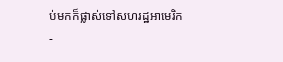ប់មកក៏ផ្លាស់ទៅសហរដ្ឋអាមេរិក
-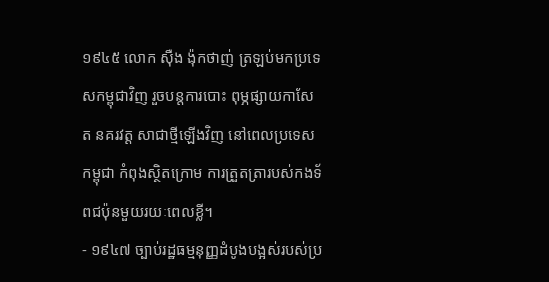១៩៤៥ លោក ស៊ឺង ង៉ុកថាញ់ ត្រឡប់មកប្រទេសកម្ពុជាវិញ រួចបន្តការបោះ ពុម្ភផ្សាយកាសែត នគរវត្ត សាជាថ្មីឡើងវិញ នៅពេលប្រទេសកម្ពុជា កំពុងស្ថិតក្រោម ការត្រួតត្រារបស់កងទ័ពជប៉ុនមួយរយៈពេលខ្លី។
- ១៩៤៧ ច្បាប់រដ្ឋធម្មនុញ្ញដំបូងបង្អស់របស់ប្រ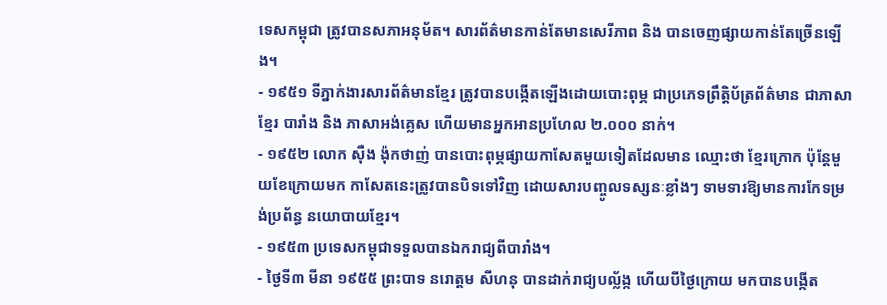ទេសកម្ពុជា ត្រូវបានសភាអនុម័ត។ សារព័ត៌មានកាន់តែមានសេរីភាព និង បានចេញផ្សាយកាន់តែច្រើនឡើង។
- ១៩៥១ ទីភ្នាក់ងារសារព័ត៌មានខ្មែរ ត្រូវបានបង្កើតឡើងដោយបោះពុម្ភ ជាប្រភេទព្រឹត្តិប័ត្រព័ត៌មាន ជាភាសាខ្មែរ បារាំង និង ភាសាអង់គ្លេស ហើយមានអ្នកអានប្រហែល ២.០០០ នាក់។
- ១៩៥២ លោក ស៊ឺង ង៉ុកថាញ់ បានបោះពុម្ភផ្សាយកាសែតមួយទៀតដែលមាន ឈ្មោះថា ខ្មែរក្រោក ប៉ុន្តែមួយខែក្រោយមក កាសែតនេះត្រូវបានបិទទៅវិញ ដោយសារបញ្ចូលទស្សនៈខ្លាំងៗ ទាមទារឱ្យមានការកែទម្រង់ប្រព័ន្ធ នយោបាយខ្មែរ។
- ១៩៥៣ ប្រទេសកម្ពុជាទទួលបានឯករាជ្យពីបារាំង។
- ថ្ងៃទី៣ មីនា ១៩៥៥ ព្រះបាទ នរោត្តម សីហនុ បានដាក់រាជ្យបល្ល័ង្ក ហើយបីថ្ងៃក្រោយ មកបានបង្កើត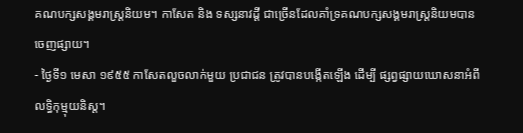គណបក្សសង្គមរាស្ត្រនិយម។ កាសែត និង ទស្សនាវដ្តី ជាច្រើនដែលគាំទ្រគណបក្សសង្គមរាស្ត្រនិយមបានចេញផ្សាយ។
- ថ្ងៃទី១ មេសា ១៩៥៥ កាសែតលួចលាក់មួយ ប្រជាជន ត្រូវបានបង្កើតឡើង ដើម្បី ផ្សព្វផ្សាយឃោសនាអំពីលទ្ធិកុម្មុយនិស្ត។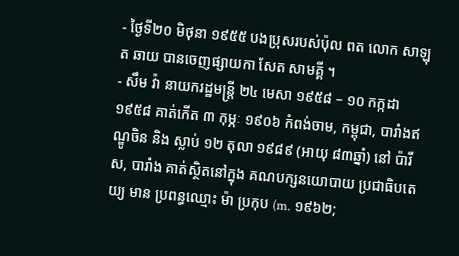- ថ្ងៃទី២០ មិថុនា ១៩៥៥ បងប្រុសរបស់ប៉ុល ពត លោក សាឡុត ឆាយ បានចេញផ្សាយកា សែត សាមគ្គី ។
- សឹម វ៉ា នាយករដ្ឋមន្រ្តី ២៤ មេសា ១៩៥៨ – ១០ កក្កដា ១៩៥៨ គាត់កើត ៣ កុម្ភៈ ១៩០៦ កំពង់ចាម, កម្ពុជា, បារាំងឥណ្ឌូចិន និង ស្លាប់ ១២ តុលា ១៩៨៩ (អាយុ ៨៣ឆ្នាំ) នៅ ប៉ារីស, បារាំង គាត់ស្ថិតនៅក្នុង គណបក្សនយោបាយ ប្រជាធិបតេយ្យ មាន ប្រពន្ធឈ្មោះ ម៉ា ប្រកុប (m. ១៩៦២;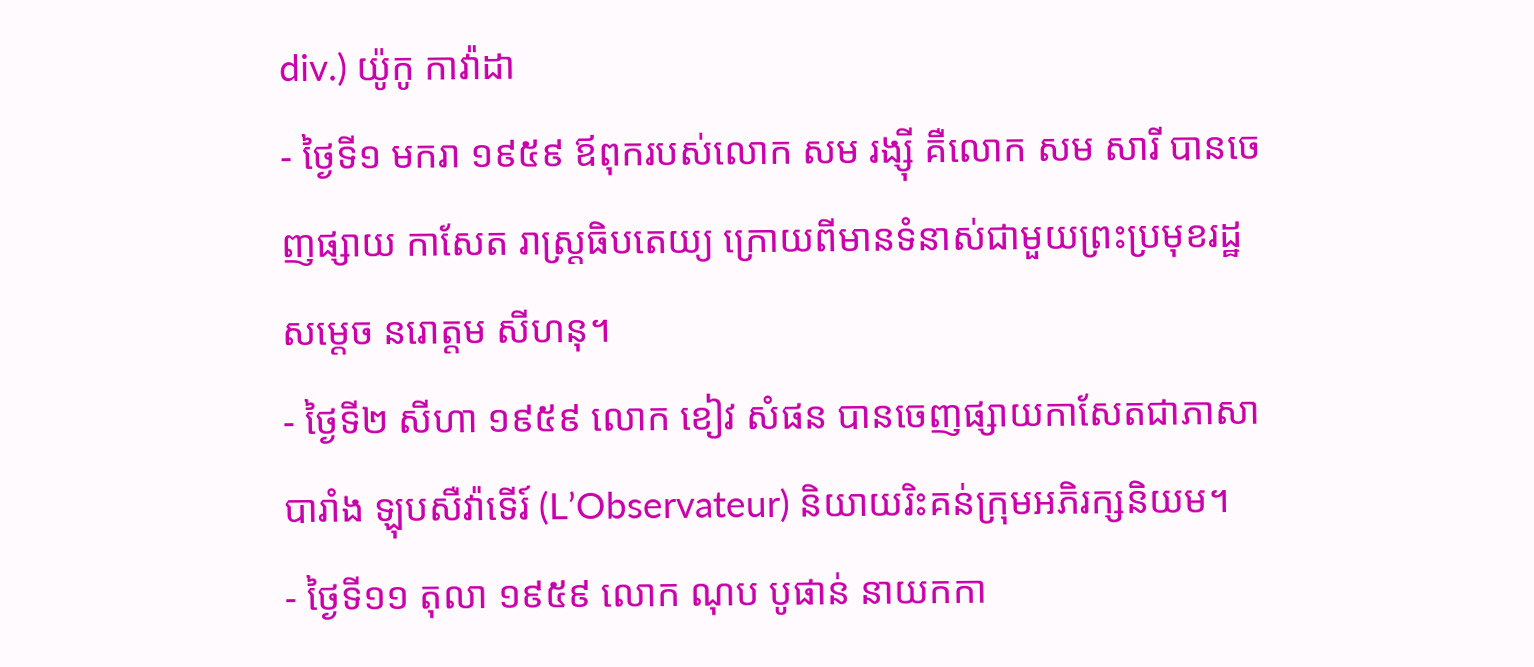div.) យ៉ូកូ កាវ៉ាដា
- ថ្ងៃទី១ មករា ១៩៥៩ ឪពុករបស់លោក សម រង្ស៊ី គឺលោក សម សារី បានចេញផ្សាយ កាសែត រាស្ត្រធិបតេយ្យ ក្រោយពីមានទំនាស់ជាមួយព្រះប្រមុខរដ្ឋ សម្តេច នរោត្តម សីហនុ។
- ថ្ងៃទី២ សីហា ១៩៥៩ លោក ខៀវ សំផន បានចេញផ្សាយកាសែតជាភាសាបារាំង ឡុបសឺវ៉ាទើរ៍ (L’Observateur) និយាយរិះគន់ក្រុមអភិរក្សនិយម។
- ថ្ងៃទី១១ តុលា ១៩៥៩ លោក ណុប បូផាន់ នាយកកា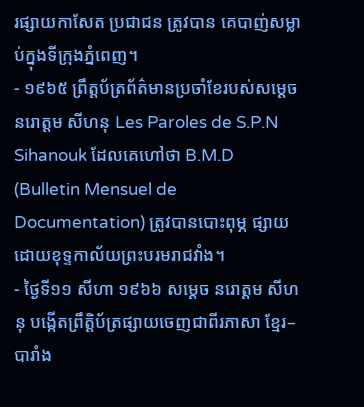រផ្សាយកាសែត ប្រជាជន ត្រូវបាន គេបាញ់សម្លាប់ក្នុងទីក្រុងភ្នំពេញ។
- ១៩៦៥ ព្រឹត្តប័ត្រព័ត៌មានប្រចាំខែរបស់សម្តេច នរោត្តម សីហនុ Les Paroles de S.P.N Sihanouk ដែលគេហៅថា B.M.D (Bulletin Mensuel de Documentation) ត្រូវបានបោះពុម្ភ ផ្សាយដោយខុទ្ទកាល័យព្រះបរមរាជវាំង។
- ថ្ងៃទី១១ សីហា ១៩៦៦ សម្តេច នរោត្តម សីហនុ បង្កើតព្រឹត្តិប័ត្រផ្សាយចេញជាពីរភាសា ខ្មែរ–បារាំង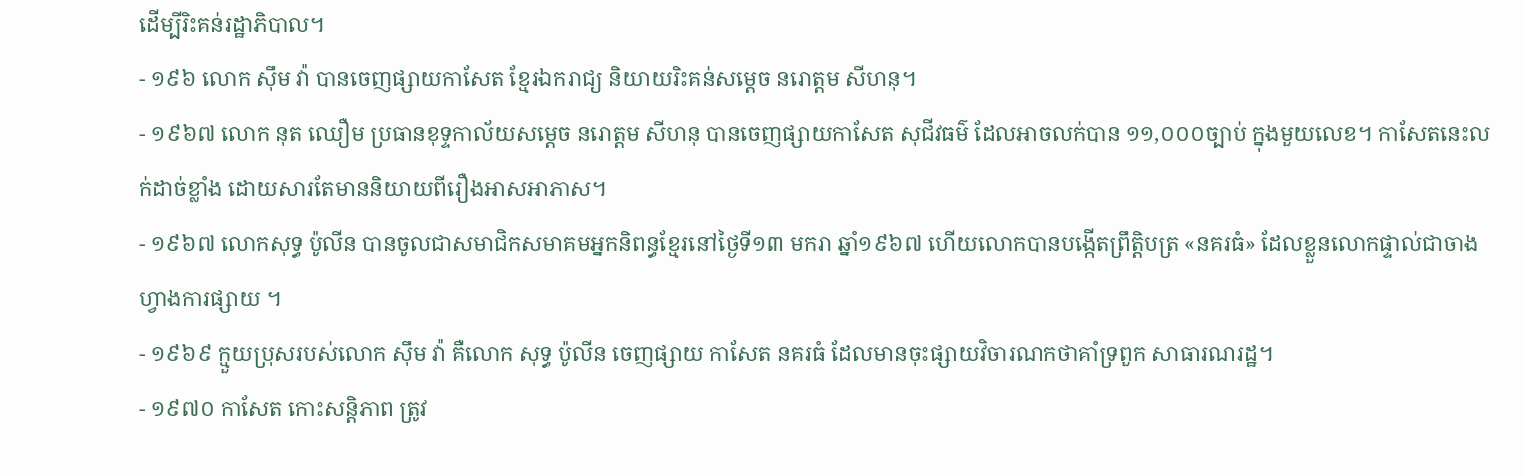ដើម្បីរិះគន់រដ្ឋាភិបាល។
- ១៩៦ លោក ស៊ឹម វ៉ា បានចេញផ្សាយកាសែត ខ្មែរឯករាជ្យ និយាយរិះគន់សម្តេច នរោត្តម សីហនុ។
- ១៩៦៧ លោក នុត ឈឿម ប្រធានខុទ្ទកាល័យសម្តេច នរោត្តម សីហនុ បានចេញផ្សាយកាសែត សុជីវធម៌ ដែលអាចលក់បាន ១១,០០០ច្បាប់ ក្នុងមួយលេខ។ កាសែតនេះលក់ដាច់ខ្លាំង ដោយសារតែមាននិយាយពីរឿងអាសអាភាស។
- ១៩៦៧ លោកសុទ្ធ ប៉ូលីន បានចូលជាសមាជិកសមាគមអ្នកនិពន្ធខ្មែរនៅថ្ងៃទី១៣ មករា ឆ្នាំ១៩៦៧ ហើយលោកបានបង្កើតព្រឹត្តិបត្រ «នគរធំ» ដែលខ្លួនលោកផ្ទាល់ជាចាងហ្វាងការផ្សាយ ។
- ១៩៦៩ ក្មួយប្រុសរបស់លោក ស៊ឹម វ៉ា គឺលោក សុទ្ធ ប៉ូលីន ចេញផ្សាយ កាសែត នគរធំ ដែលមានចុះផ្សាយវិចារណកថាគាំទ្រពួក សាធារណរដ្ឋ។
- ១៩៧០ កាសែត កោះសន្តិភាព ត្រូវ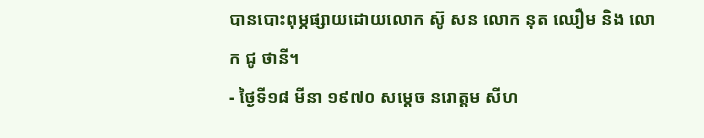បានបោះពុម្ភផ្សាយដោយលោក ស៊ូ សន លោក នុត ឈឿម និង លោក ជូ ថានី។
- ថ្ងៃទី១៨ មីនា ១៩៧០ សម្តេច នរោត្តម សីហ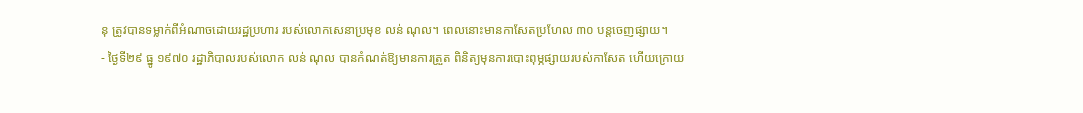នុ ត្រូវបានទម្លាក់ពីអំណាចដោយរដ្ឋប្រហារ របស់លោកសេនាប្រមុខ លន់ ណុល។ ពេលនោះមានកាសែតប្រហែល ៣០ បន្តចេញផ្សាយ។
- ថ្ងៃទី២៩ ធ្នូ ១៩៧០ រដ្ឋាភិបាលរបស់លោក លន់ ណុល បានកំណត់ឱ្យមានការត្រួត ពិនិត្យមុនការបោះពុម្ភផ្សាយរបស់កាសែត ហើយក្រោយ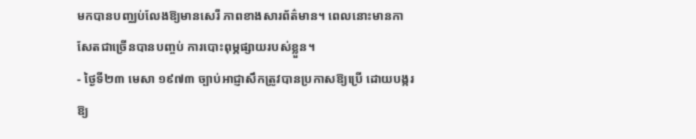មកបានបញ្ឈប់លែងឱ្យមានសេរី ភាពខាងសារព័ត៌មាន។ ពេលនោះមានកាសែតជាច្រើនបានបញ្ចប់ ការបោះពុម្ភផ្សាយរបស់ខ្លួន។
- ថ្ងៃទី២៣ មេសា ១៩៧៣ ច្បាប់អាជ្ញាសឹកត្រូវបានប្រកាសឱ្យប្រើ ដោយបង្ករឱ្យ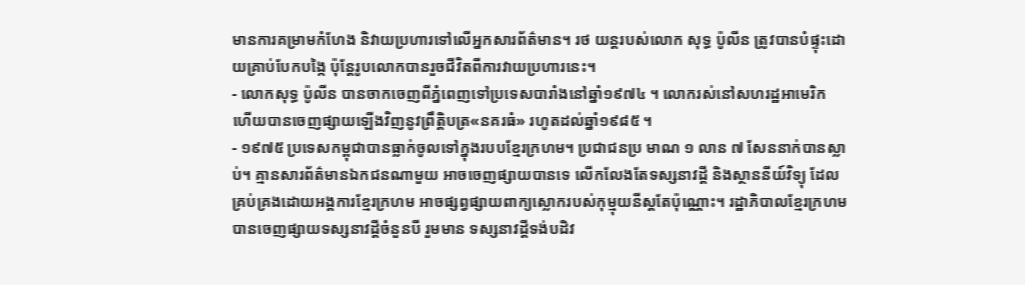មានការគម្រាមកំហែង និវាយប្រហារទៅលើអ្នកសារព័ត៌មាន។ រថ យន្តរបស់លោក សុទ្ធ ប៉ូលីន ត្រូវបានបំផ្ទុះដោយគ្រាប់បែកបង្កៃ ប៉ុន្តែរូបលោកបានរួចជីវិតពីការវាយប្រហារនេះ។
- លោកសុទ្ធ ប៉ូលីន បានចាកចេញពីភ្នំពេញទៅប្រទេសបារាំងនៅឆ្នាំ១៩៧៤ ។ លោករស់នៅសហរដ្ឋអាមេរិក ហើយបានចេញផ្សាយឡើងវិញនូវព្រឹត្តិបត្រ«នគរធំ» រហូតដល់ឆ្នាំ១៩៨៥ ។
- ១៩៧៥ ប្រទេសកម្ពុជាបានធ្លាក់ចូលទៅក្នុងរបបខ្មែរក្រហម។ ប្រជាជនប្រ មាណ ១ លាន ៧ សែននាក់បានស្លាប់។ គ្មានសារព័ត៌មានឯកជនណាមួយ អាចចេញផ្សាយបានទេ លើកលែងតែទស្សនាវដ្តី និងស្ថាននីយ៍វិទ្យុ ដែលគ្រប់គ្រងដោយអង្គការខ្មែរក្រហម អាចផ្សព្វផ្សាយពាក្យស្លោករបស់កុម្មុយនីស្តតែប៉ុណ្ណោះ។ រដ្ឋាភិបាលខ្មែរក្រហមបានចេញផ្សាយទស្សនាវដ្តីចំនួនបី រួមមាន ទស្សនាវដ្តីទង់បដិវ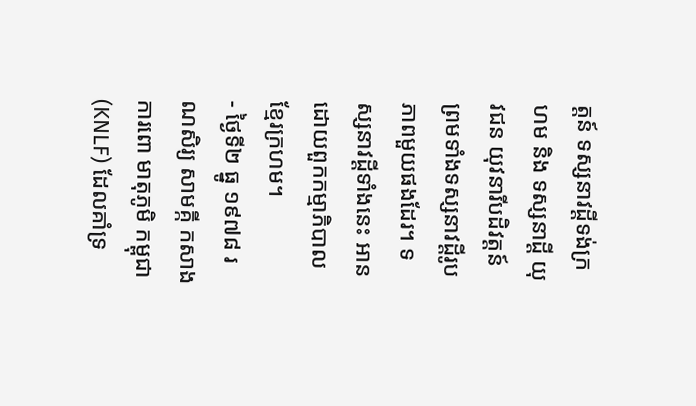ត្តន៍ ទស្សនាវដ្តីទង់ក្រហម និង ទស្សនាដ្តី យុវជន យុវនារីបដិវត្តន៍ ព្រមទាំងទស្សនាវដ្តីរូបភាពមួយផងដែរ។ ទស្សនាវដ្តីទាំងនេះ អានដោយពួកកម្មាភិបាលខ្មែរក្រហម។
- ថ្ងៃទី២ ធ្នូ ១៩៧៨ រណសិរ្យ សាមគ្កី កសាង ការពោ មាតុភូមិ កម្ពុជា(KNLF) ដែលគាំទ្រ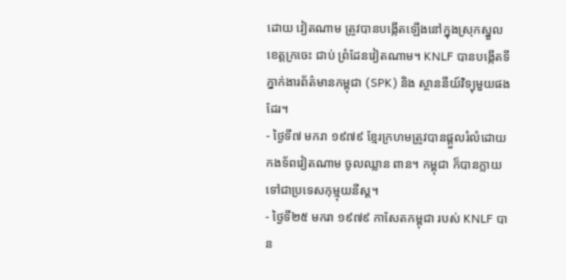ដោយ វៀតណាម ត្រូវបានបង្កើតឡើងនៅក្នុងស្រុកស្នួលខេត្តក្រចេះ ជាប់ ព្រំដែនវៀតណាម។ KNLF បានបង្កើតទីភ្នាក់ងារព័ត៌មានកម្ពុជា (SPK) និង ស្ថាននីយ៍វិទ្យុមួយផងដែរ។
- ថ្ងៃទី៧ មករា ១៩៧៩ ខ្មែរក្រហមត្រូវបានផ្តួលរំលំដោយកងទ័ពវៀតណាម ចូលឈ្លាន ពាន។ កម្ពុជា ក៏បានក្លាយទៅជាប្រទេសកុម្មុយនីស្ត។
- ថ្ងៃទី២៥ មករា ១៩៧៩ កាសែតកម្ពុជា របស់ KNLF បាន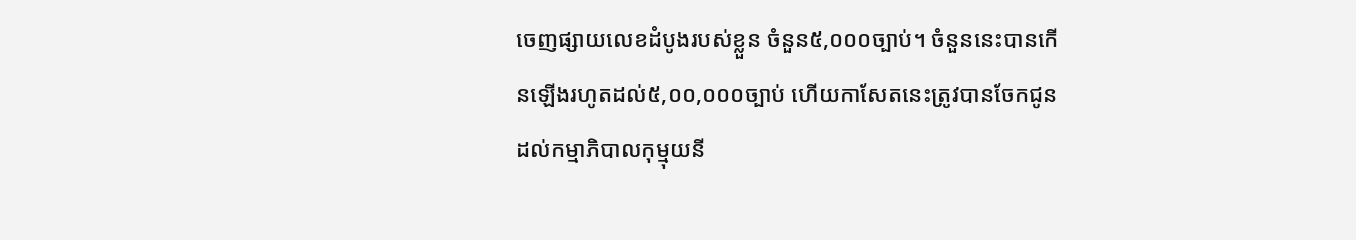ចេញផ្សាយលេខដំបូងរបស់ខ្លួន ចំនួន៥,០០០ច្បាប់។ ចំនួននេះបានកើនឡើងរហូតដល់៥,០០,០០០ច្បាប់ ហើយកាសែតនេះត្រូវបានចែកជូនដល់កម្មាភិបាលកុម្មុយនី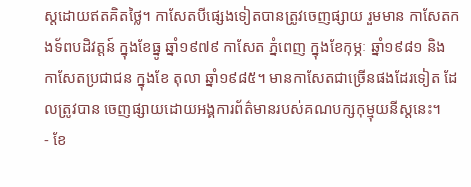ស្តដោយឥតគិតថ្លៃ។ កាសែតបីផ្សេងទៀតបានត្រូវចេញផ្សាយ រួមមាន កាសែតកងទ័ពបដិវត្តន៍ ក្នុងខែធ្នូ ឆ្នាំ១៩៧៩ កាសែត ភ្នំពេញ ក្នុងខែកុម្ភៈ ឆ្នាំ១៩៨១ និង កាសែតប្រជាជន ក្នុងខែ តុលា ឆ្នាំ១៩៨៥។ មានកាសែតជាច្រើនផងដែរទៀត ដែលត្រូវបាន ចេញផ្សាយដោយអង្គការព័ត៌មានរបស់គណបក្សកុម្មុយនីស្តនេះ។
- ខែ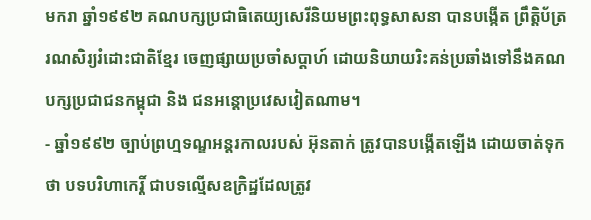មករា ឆ្នាំ១៩៩២ គណបក្សប្រជាធិតេយ្យសេរីនិយមព្រះពុទ្ធសាសនា បានបង្កើត ព្រឹត្តិប័ត្ររណសិរ្យរំដោះជាតិខ្មែរ ចេញផ្សាយប្រចាំសប្តាហ៍ ដោយនិយាយរិះគន់ប្រឆាំងទៅនឹងគណបក្សប្រជាជនកម្ពុជា និង ជនអន្តោប្រវេសវៀតណាម។
- ឆ្នាំ១៩៩២ ច្បាប់ព្រហ្មទណ្ឌអន្តរកាលរបស់ អ៊ុនតាក់ ត្រូវបានបង្កើតឡើង ដោយចាត់ទុកថា បទបរិហាកេរ្តិ៍ ជាបទល្មើសឧក្រិដ្ឋដែលត្រូវ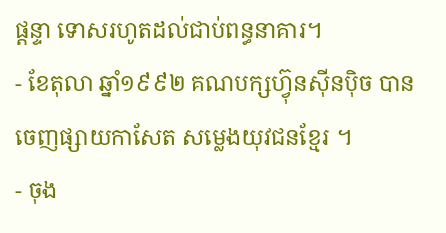ផ្តន្ទា ទោសរហូតដល់ជាប់ពន្ធនាគារ។
- ខែតុលា ឆ្នាំ១៩៩២ គណបក្សហ៊្វុនស៊ីនប៉ិច បានចេញផ្សាយកាសែត សម្លេងយុវជនខ្មែរ ។
- ចុង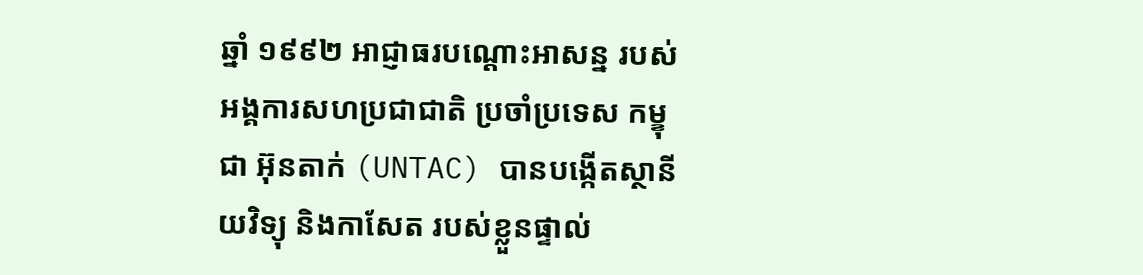ឆ្នាំ ១៩៩២ អាជ្ញាធរបណ្តោះអាសន្ន របស់ អង្គការសហប្រជាជាតិ ប្រចាំប្រទេស កម្ខុជា អ៊ុនតាក់ (UNTAC) បានបង្កើតស្ថានីយវិទ្យុ និងកាសែត របស់ខ្លួនផ្ទាល់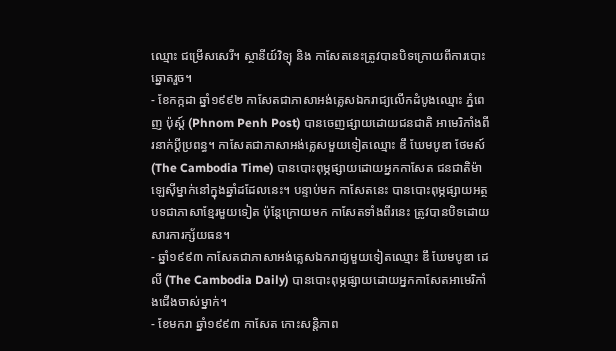ឈ្មោះ ជម្រើសសេរី។ ស្ថានីយ៍វិទ្យុ និង កាសែតនេះត្រូវបានបិទក្រោយពីការបោះឆ្នោតរួច។
- ខែកក្កដា ឆ្នាំ១៩៩២ កាសែតជាភាសាអង់គ្លេសឯករាជ្យលើកដំបូងឈ្មោះ ភ្នំពេញ ប៉ុស្ត៍ (Phnom Penh Post) បានចេញផ្សាយដោយជនជាតិ អាមេរិកាំងពីរនាក់ប្តីប្រពន្ធ។ កាសែតជាភាសាអង់គ្លេសមួយទៀតឈ្មោះ ឌឹ ឃែមបូឌា ថែមស៍ (The Cambodia Time) បានបោះពុម្ភផ្សាយដោយអ្នកកាសែត ជនជាតិម៉ាឡេស៊ីម្នាក់នៅក្នុងឆ្នាំដដែលនេះ។ បន្ទាប់មក កាសែតនេះ បានបោះពុម្ភផ្សាយអត្ថបទជាភាសាខ្មែរមួយទៀត ប៉ុន្តែក្រោយមក កាសែតទាំងពីរនេះ ត្រូវបានបិទដោយសារការក្ស័យធន។
- ឆ្នាំ១៩៩៣ កាសែតជាភាសាអង់គ្លេសឯករាជ្យមួយទៀតឈ្មោះ ឌឹ ឃែមបូឌា ដេលី (The Cambodia Daily) បានបោះពុម្ភផ្សាយដោយអ្នកកាសែតអាមេរិកាំងជើងចាស់ម្នាក់។
- ខែមករា ឆ្នាំ១៩៩៣ កាសែត កោះសន្តិភាព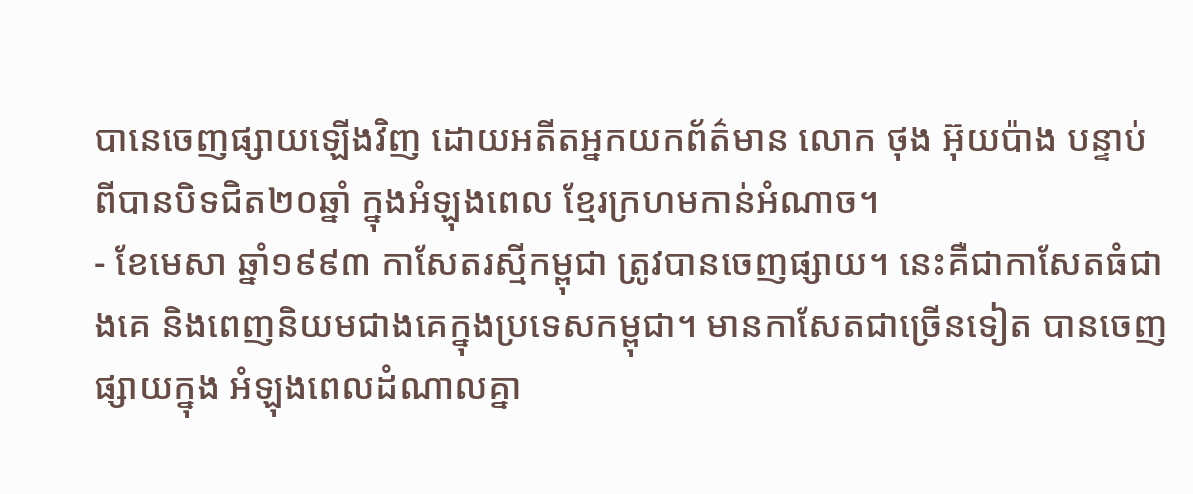បានេចេញផ្សាយឡើងវិញ ដោយអតីតអ្នកយកព័ត៌មាន លោក ថុង អ៊ុយប៉ាង បន្ទាប់ពីបានបិទជិត២០ឆ្នាំ ក្នុងអំឡុងពេល ខ្មែរក្រហមកាន់អំណាច។
- ខែមេសា ឆ្នាំ១៩៩៣ កាសែតរស្មីកម្ពុជា ត្រូវបានចេញផ្សាយ។ នេះគឺជាកាសែតធំជាងគេ និងពេញនិយមជាងគេក្នុងប្រទេសកម្ពុជា។ មានកាសែតជាច្រើនទៀត បានចេញផ្សាយក្នុង អំឡុងពេលដំណាលគ្នា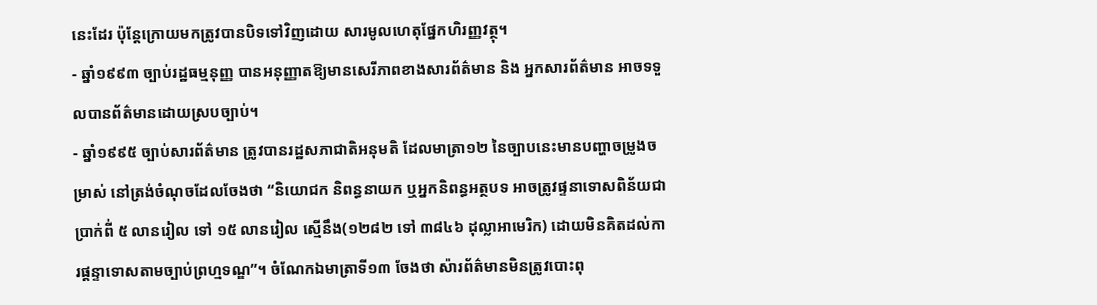នេះដែរ ប៉ុន្តែក្រោយមកត្រូវបានបិទទៅវិញដោយ សារមូលហេតុផ្នែកហិរញ្ញវត្ថុ។
- ឆ្នាំ១៩៩៣ ច្បាប់រដ្ឋធម្មនុញ្ញ បានអនុញ្ញាតឱ្យមានសេរីភាពខាងសារព័ត៌មាន និង អ្នកសារព័ត៌មាន អាចទទួលបានព័ត៌មានដោយស្របច្បាប់។
- ឆ្នាំ១៩៩៥ ច្បាប់សារព័ត៌មាន ត្រូវបានរដ្ឋសភាជាតិអនុមតិ ដែលមាត្រា១២ នៃច្បាបនេះមានបញ្ហាចម្រូងចម្រាស់ នៅត្រង់ចំណុចដែលចែងថា “និយោជក និពន្ធនាយក ឬអ្នកនិពន្ធអត្ថបទ អាចត្រូវផ្ទនាទោសពិន័យជាប្រាក់ពី់ ៥ លានរៀល ទៅ ១៥ លានរៀល ស្មើនឹង(១២៨២ ទៅ ៣៨៤៦ ដុល្លាអាមេរិក) ដោយមិនគិតដល់ការផ្តន្ទាទោសតាមច្បាប់ព្រហ្មទណ្ឌ”។ ចំណែកឯមាត្រាទី១៣ ចែងថា ស៉ារព័ត៌មានមិនត្រូវបោះពុ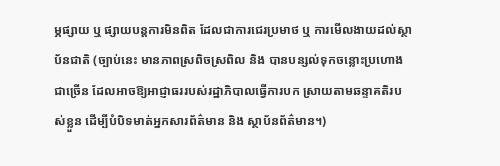ម្ភផ្សាយ ឬ ផ្សាយបន្តការមិនពិត ដែលជាការជេរប្រមាថ ឬ ការមើលងាយដល់ស្ថាប័នជាតិ (ច្បាប់នេះ មានភាពស្រពិចស្រពិល និង បានបន្សល់ទុកចន្លោះប្រហោងជាច្រើន ដែលអាចឱ្យអាជ្ញាធររបស់រដ្ឋាភិបាលធ្វើការបក ស្រាយតាមឆន្ទាគតិរបស់ខ្លួន ដើម្បីបំបិទមាត់អ្នកសារព័ត៌មាន និង ស្ថាប័នព័ត៌មាន។)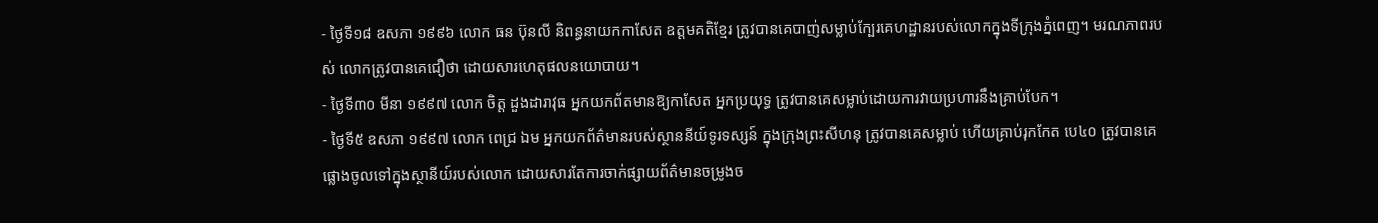- ថ្ងៃទី១៨ ឧសភា ១៩៩៦ លោក ធន ប៊ុនលី និពន្ធនាយកកាសែត ឧត្តមគតិខ្មែរ ត្រូវបានគេបាញ់សម្លាប់ក្បែរគេហដ្ឋានរបស់លោកក្នុងទីក្រុងភ្នំពេញ។ មរណភាពរបស់ លោកត្រូវបានគេជឿថា ដោយសារហេតុផលនយោបាយ។
- ថ្ងៃទី៣០ មីនា ១៩៩៧ លោក ចិត្ត ដួងដារាវុធ អ្នកយកព័តមានឱ្យកាសែត អ្នកប្រយុទ្ធ ត្រូវបានគេសម្លាប់ដោយការវាយប្រហារនឹងគ្រាប់បែក។
- ថ្ងៃទី៥ ឧសភា ១៩៩៧ លោក ពេជ្រ ឯម អ្នកយកព័ត៌មានរបស់ស្ថាននីយ៍ទូរទស្សន៍ ក្នុងក្រុងព្រះសីហនុ ត្រូវបានគេសម្លាប់ ហើយគ្រាប់រុកកែត បេ៤០ ត្រូវបានគេផ្លោងចូលទៅក្នុងស្ថានីយ៍របស់លោក ដោយសារតែការចាក់ផ្សាយព័ត៌មានចម្រូងច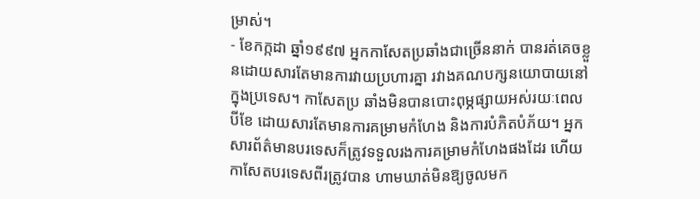ម្រាស់។
- ខែកក្កដា ឆ្នាំ១៩៩៧ អ្នកកាសែតប្រឆាំងជាច្រើននាក់ បានរត់គេចខ្លួនដោយសារតែមានការវាយប្រហារគ្នា រវាងគណបក្សនយោបាយនៅក្នុងប្រទេស។ កាសែតប្រ ឆាំងមិនបានបោះពុម្ភផ្សាយអស់រយៈពេលបីខែ ដោយសារតែមានការគម្រាមកំហែង និងការបំភិតបំភ័យ។ អ្នកសារព័ត៌មានបរទេសក៏ត្រូវទទួលរងការគម្រាមកំហែងផងដែរ ហើយកាសែតបរទេសពីរត្រូវបាន ហាមឃាត់មិនឱ្យចូលមក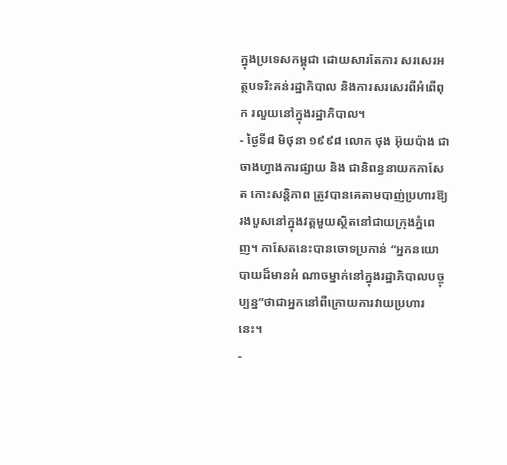ក្នុងប្រទេសកម្ពុជា ដោយសារតែការ សរសេរអត្ថបទរិះគន់រដ្ឋាភិបាល និងការសរសេរពីអំពើពុក រលួយនៅក្នុងរដ្ឋាភិបាល។
- ថ្ងៃទី៨ មិថុនា ១៩៩៨ លោក ថុង អ៊ុយប៉ាង ជាចាងហ្វាងការផ្សាយ និង ជានិពន្ធនាយកកាសែត កោះសន្តិភាព ត្រូវបានគេតាមបាញ់ប្រហារឱ្យរងបួសនៅក្នុងវត្តមួយស្ថិតនៅជាយក្រុងភ្នំពេញ។ កាសែតនេះបានចោទប្រកាន់ “អ្នកនយោបាយដ៏មានអំ ណាចម្នាក់នៅក្នុងរដ្ឋាភិបាលបច្ចុប្បន្ន”ថាជាអ្នកនៅពីក្រោយការវាយប្រហារនេះ។
-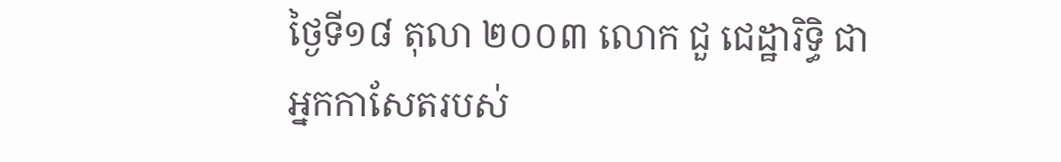ថ្ងៃទី១៨ តុលា ២០០៣ លោក ជួ ជេដ្ឋារិទ្ធិ ជាអ្នកកាសែតរបស់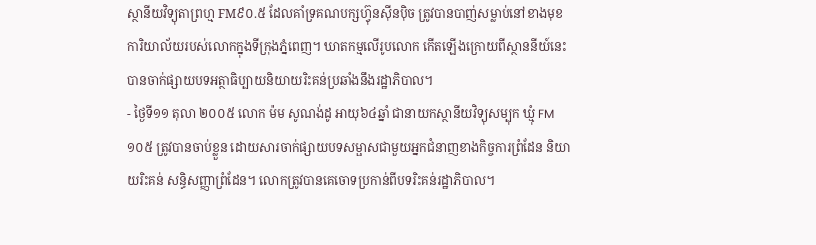ស្ថានីយវិទ្យុតាព្រហ្ម FM៩០.៥ ដែលគាំទ្រគណបក្សហ៊្វុនស៊ីនប៉ិច ត្រូវបានបាញ់សម្លាប់នៅខាងមុខ ការិយាល័យរបស់លោកក្នុងទីក្រុងភ្នំពេញ។ ឃាតកម្មលើរូបលោក កើតឡើងក្រោយពីស្ថាននីយ៍នេះបានចាក់ផ្សាយបទអត្ថាធិប្បាយនិយាយរិះគន់ប្រឆាំងនឹងរដ្ឋាភិបាល។
- ថ្ងៃទី១១ តុលា ២០០៥ លោក ម៉ម សូណង់ដូ អាយុ៦៤ឆ្នាំ ជានាយកស្ថានីយវិទ្យុសម្បុក ឃ្មុំ FM១០៥ ត្រូវបានចាប់ខ្លួន ដោយសារចាក់ផ្សាយបទសម្ផាសជាមួយអ្នកជំនាញខាងកិច្ចការព្រំដែន និយាយរិះគន់ សន្ធិសញ្ញាព្រំដែន។ លោកត្រូវបានគេចោទប្រកាន់ពីបទរិះគន់រដ្ឋាភិបាល។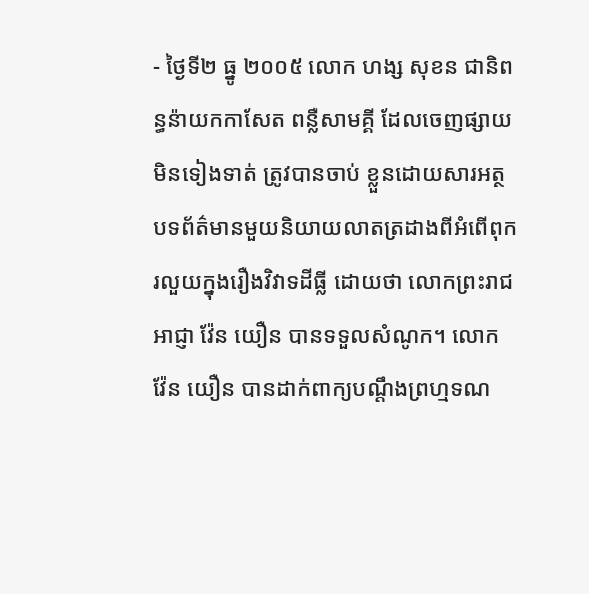- ថ្ងៃទី២ ធ្នូ ២០០៥ លោក ហង្ស សុខន ជានិពន្ធន៉ាយកកាសែត ពន្លឺសាមគ្គី ដែលចេញផ្សាយមិនទៀងទាត់ ត្រូវបានចាប់ ខ្លួនដោយសារអត្ថបទព័ត៌មានមួយនិយាយលាតត្រដាងពីអំពើពុករលួយក្នុងរឿងវិវាទដីធ្លី ដោយថា លោកព្រះរាជអាជ្ញា វ៉ែន យឿន បានទទួលសំណូក។ លោក វ៉ែន យឿន បានដាក់ពាក្យបណ្តឹងព្រហ្មទណ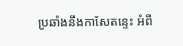ប្រឆាំងនឹងកាសែតន្ទេះ អំពី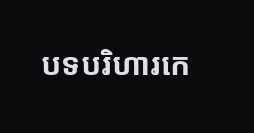បទបរិហារកេ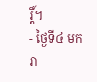រ្តិ៍។
- ថ្ងៃទី៤ មករា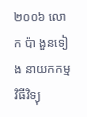២០០៦ លោក ប៉ា ងួនទៀង នាយកកម្មវិធីវិទ្យុ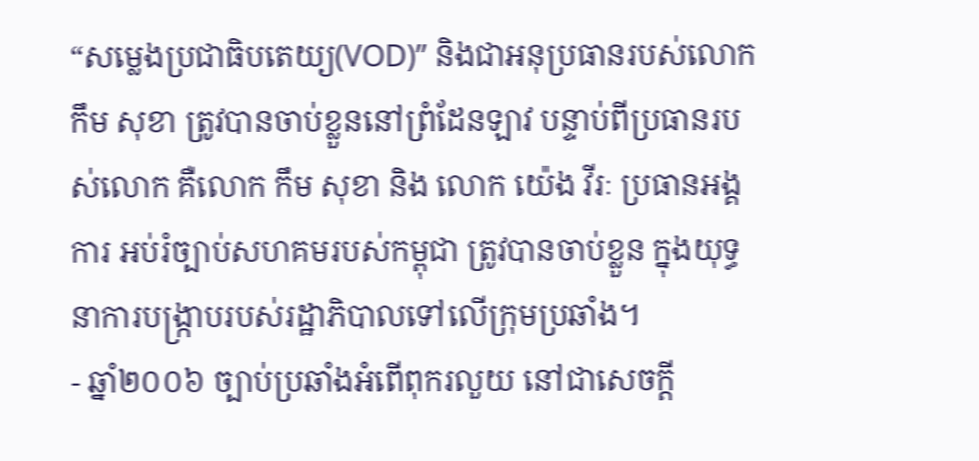“សម្លេងប្រជាធិបតេយ្យ(VOD)” និងជាអនុប្រធានរបស់លោក កឹម សុខា ត្រូវបានចាប់ខ្លួននៅព្រំដែនឡាវ បន្ទាប់ពីប្រធានរបស់លោក គឺលោក កឹម សុខា និង លោក យ៉េង វីរៈ ប្រធានអង្គការ អប់រំច្បាប់សហគមរបស់កម្ពុជា ត្រូវបានចាប់ខ្លួន ក្នុងយុទ្ធនាការបង្ក្រាបរបស់រដ្ឋាភិបាលទៅលើក្រុមប្រឆាំង។
- ឆ្នាំ២០០៦ ច្បាប់ប្រឆាំងអំពើពុករលួយ នៅជាសេចក្តី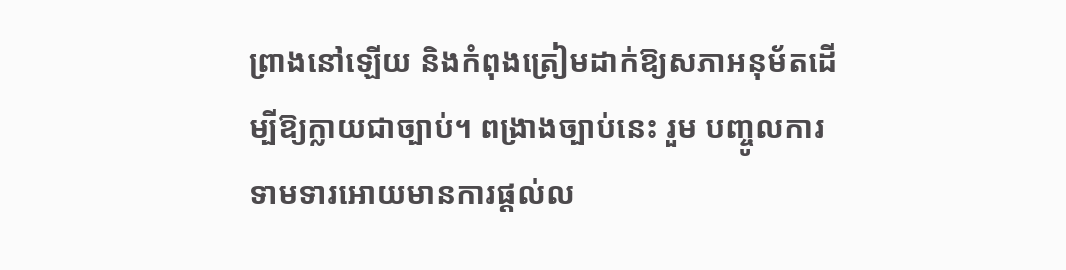ព្រាងនៅឡើយ និងកំពុងត្រៀមដាក់ឱ្យសភាអនុម័តដើម្បីឱ្យក្លាយជាច្បាប់។ ពង្រាងច្បាប់នេះ រួម បញ្ចូលការទាមទារអោយមានការផ្តល់ល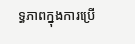ទ្ធភាពក្នុងការប្រើ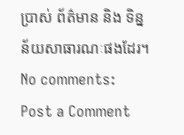ប្រាស់ ព័ត៌មាន និង ទិន្នន័យសាធារណៈផងដែរ។
No comments:
Post a Comment